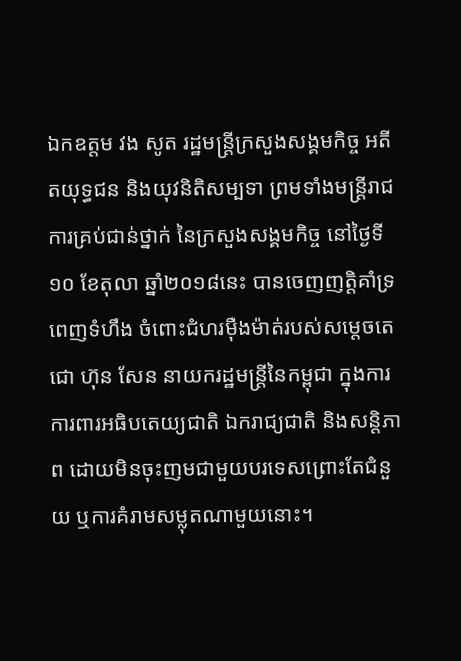ឯកឧត្តម វង សូត រដ្ឋមន្ត្រីក្រសួងសង្គមកិច្ច អតីតយុទ្ធជន និងយុវនិតិសម្បទា ព្រមទាំងមន្ដ្រីរាជការគ្រប់ជាន់ថ្នាក់ នៃក្រសួងសង្គមកិច្ច នៅថ្ងៃទី១០ ខែតុលា ឆ្នាំ២០១៨នេះ បានចេញញត្តិគាំទ្រពេញទំហឹង ចំពោះជំហរម៉ឺងម៉ាត់របស់សម្តេចតេជោ ហ៊ុន សែន នាយករដ្ឋមន្ត្រីនៃកម្ពុជា ក្នុងការការពារអធិបតេយ្យជាតិ ឯករាជ្យជាតិ និងសន្តិភាព ដោយមិនចុះញមជាមួយបរទេសព្រោះតែជំនួយ ឬការគំរាមសម្លុតណាមួយនោះ។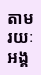តាមរយៈអង្គ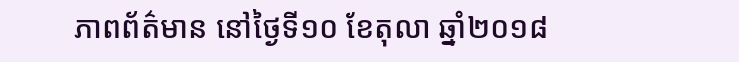ភាពព័ត៌មាន នៅថ្ងៃទី១០ ខែតុលា ឆ្នាំ២០១៨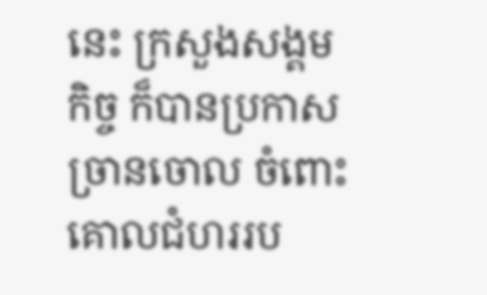នេះ ក្រសួងសង្គមកិច្ច ក៏បានប្រកាសច្រានចោល ចំពោះគោលជំហររប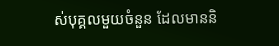ស់បុគ្គលមួយចំនួន ដែលមាននិ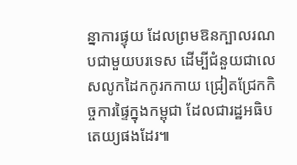ន្នាការផ្ទុយ ដែលព្រមឱនក្បាលរណបជាមួយបរទេស ដើម្បីជំនួយជាលេសលូកដៃកកូរកកាយ ជ្រៀតជ្រែកកិច្ចការផ្ទៃក្នុងកម្ពុជា ដែលជារដ្ឋអធិបតេយ្យផងដែរ៕